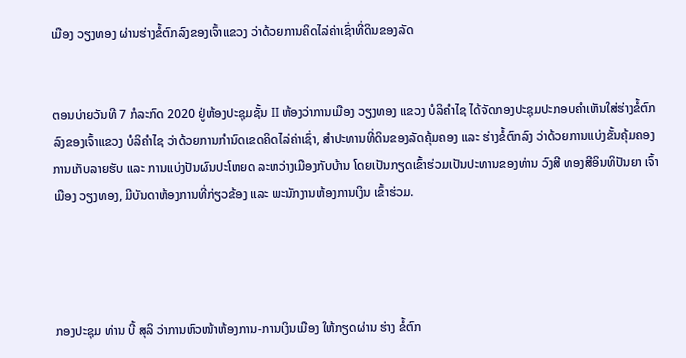ເມືອງ ວຽງທອງ ຜ່ານຮ່າງຂໍ້ຕົກລົງຂອງເຈົ້າແຂວງ ວ່າດ້ວຍການຄິດໄລ່ຄ່າເຊົ່າທີ່ດິນຂອງລັດ


ຕອນບ່າຍວັນທີ 7 ກໍລະກົດ 2020 ຢູ່ຫ້ອງປະຊຸມຊັ້ນ II ຫ້ອງວ່າການເມືອງ ວຽງທອງ ແຂວງ ບໍລິຄຳໄຊ ໄດ້ຈັດກອງປະຊຸມປະກອບຄຳເຫັນໃສ່ຮ່າງຂໍ້ຕົກລົງຂອງເຈົ້າແຂວງ ບໍລິຄຳໄຊ ວ່າດ້ວຍການກຳນົດເຂດຄິດໄລ່ຄ່າເຊົ່າ, ສຳປະທານທີ່ດິນຂອງລັດຄຸ້ມຄອງ ແລະ ຮ່າງຂໍ້ຕົກລົງ ວ່າດ້ວຍການແບ່ງຂັ້ນຄຸ້ມຄອງການເກັບລາຍຮັບ ແລະ ການແບ່ງປັນຜົນປະໂຫຍດ ລະຫວ່າງເມືອງກັບບ້ານ ໂດຍເປັນກຽດເຂົ້າຮ່ວມເປັນປະທານຂອງທ່ານ ວົງສີ ທອງສີອິນທິປັນຍາ ເຈົ້າເມືອງ ວຽງທອງ, ມີບັນດາຫ້ອງການທີ່ກ່ຽວຂ້ອງ ແລະ ພະນັກງານຫ້ອງການເງິນ ເຂົ້າຮ່ວມ.




ກອງປະຊຸມ ທ່ານ ບີ້ ສຸລິ ວ່າການຫົວໜ້າຫ້ອງການ-ການເງິນເມືອງ ໃຫ້ກຽດຜ່ານ ຮ່າງ ຂໍ້ຕົກ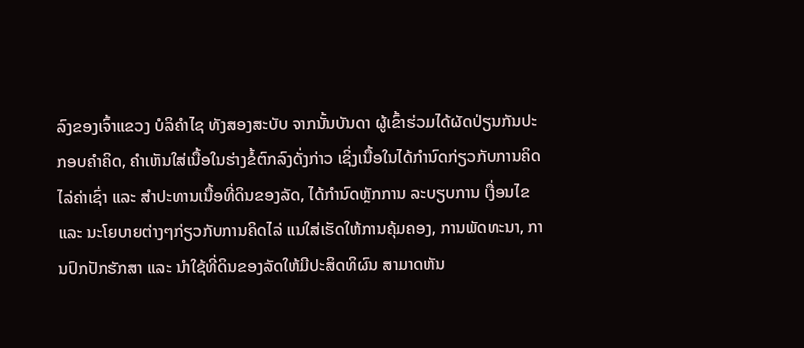ລົງຂອງເຈົ້າແຂວງ ບໍລິຄຳໄຊ ທັງສອງສະບັບ ຈາກນັ້ນບັນດາ ຜູ້ເຂົ້າຮ່ວມໄດ້ຜັດປ່ຽນກັນປະກອບຄໍາຄິດ, ຄໍາເຫັນໃສ່ເນື້ອໃນຮ່າງຂໍ້ຕົກລົງດັ່ງກ່າວ ເຊິ່ງເນື້ອໃນໄດ້ກຳນົດກ່ຽວກັບການຄິດໄລ່ຄ່າເຊົ່າ ແລະ ສຳປະທານເນື້ອທີ່ດິນຂອງລັດ, ໄດ້ກຳນົດຫຼັກການ ລະບຽບການ ເງື່ອນໄຂ ແລະ ນະໂຍບາຍຕ່າງໆກ່ຽວກັບການຄິດໄລ່ ແນໃສ່ເຮັດໃຫ້ການຄຸ້ມຄອງ, ການພັດທະນາ, ການປົກປັກຮັກສາ ແລະ ນຳໃຊ້ທີ່ດິນຂອງລັດໃຫ້ມີປະສິດທິຜົນ ສາມາດຫັນ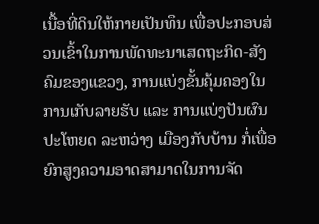ເນື້ອທີ່ດິນໃຫ້ກາຍເປັນທຶນ ເພື່ອປະກອບສ່ວນເຂົ້າໃນການພັດທະນາເສດຖະກິດ-ສັງຄົມຂອງແຂວງ, ການແບ່ງຂັ້ນຄຸ້ມຄອງໃນການເກັບລາຍຮັບ ແລະ ການແບ່ງປັນຜົນປະໂຫຍດ ລະຫວ່າງ ເມືອງກັບບ້ານ ກໍ່ເພື່ອຍົກສູງຄວາມອາດສາມາດໃນການຈັດ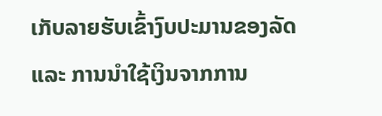ເກັບລາຍຮັບເຂົ້າງົບປະມານຂອງລັດ ແລະ ການນຳໃຊ້ເງິນຈາກການ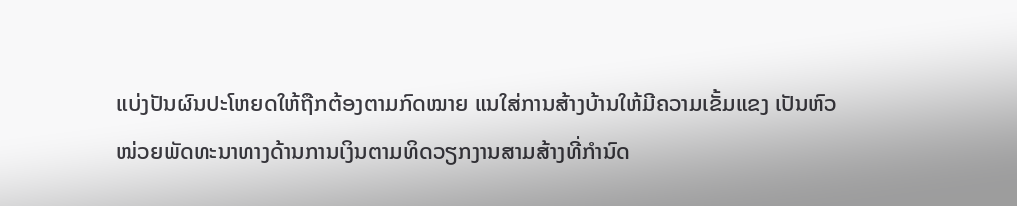ແບ່ງປັນຜົນປະໂຫຍດໃຫ້ຖືກຕ້ອງຕາມກົດໝາຍ ແນໃສ່ການສ້າງບ້ານໃຫ້ມີຄວາມເຂັ້ມແຂງ ເປັນຫົວໜ່ວຍພັດທະນາທາງດ້ານການເງິນຕາມທິດວຽກງານສາມສ້າງທີ່ກຳນົດ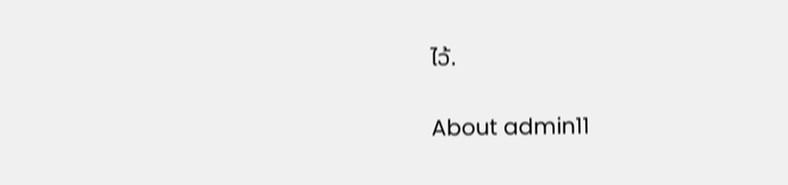ໄວ້.

About admin11